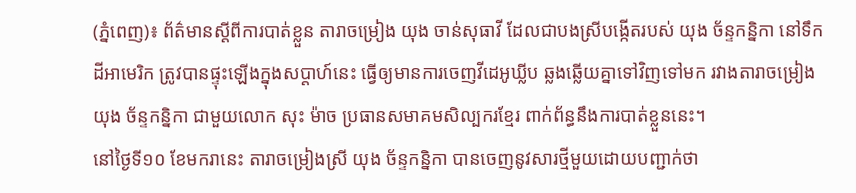(ភ្នំពេញ)៖ ព័ត៌មានស្តីពីការបាត់ខ្លួន តារាចម្រៀង យុង ចាន់សុធាវី ដែលជាបងស្រីបង្កើតរបស់ យុង ច័ន្ទកន្និកា នៅទឹកដីអាមេរិក ត្រូវបានផ្ទុះឡើងក្នុងសប្តាហ៍នេះ ធ្វើឲ្យមានការចេញវីដេអូឃ្លីប ឆ្លងឆ្លើយគ្នាទៅវិញទៅមក រវាងតារាចម្រៀង យុង ច័ន្ទកន្និកា ជាមួយលោក សុះ ម៉ាច ប្រធានសមាគមសិល្បករខ្មែរ ពាក់ព័ន្ធនឹងការបាត់ខ្លួននេះ។
នៅថ្ងៃទី១០ ខែមករានេះ តារាចម្រៀងស្រី យុង ច័ន្ទកន្និកា បានចេញនូវសារថ្មីមួយដោយបញ្ជាក់ថា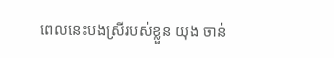ពេលនេះបងស្រីរបស់ខ្លួន យុង ចាន់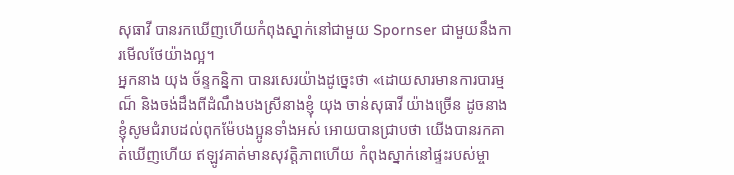សុធាវី បានរកឃើញហើយកំពុងស្នាក់នៅជាមួយ Spornser ជាមួយនឹងការមើលថែយ៉ាងល្អ។
អ្នកនាង យុង ច័ន្ទកន្និកា បានរសេរយ៉ាងដូច្នេះថា «ដោយសារមានការបារម្មណ៏ និងចង់ដឹងពីដំណឹងបងស្រីនាងខ្ញុំ យុង ចាន់សុធាវី យ៉ាងច្រើន ដូចនាងខ្ញុំសូមជំរាបដល់ពុកម៉ែបងប្អូនទាំងអស់ អោយបានជ្រាបថា យើងបានរកគាត់ឃើញហើយ ឥឡូវគាត់មានសុវត្តិភាពហើយ កំពុងស្នាក់នៅផ្ទះរបស់ម្ចា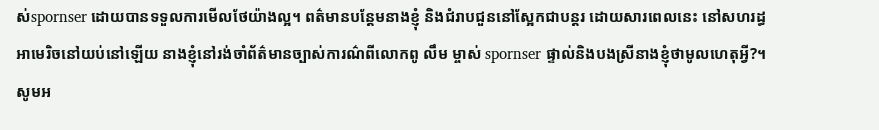ស់spornser ដោយបានទទួលការមើលថែយ៉ាងល្អ។ ពត៌មានបន្តែមនាងខ្ញុំ និងជំរាបជួននៅស្អែកជាបន្តរ ដោយសារពេលនេះ នៅសហរដ្ធអាមេរិចនៅយប់នៅឡើយ នាងខ្ញុំនៅរង់ចាំព័ត៌មានច្បាស់ការណ៌ពីលោកពូ លឹម ម្ចាស់ spornser ផ្ទាល់និងបងស្រីនាងខ្ញុំថាមូលហេតុអ្វី?។
សូមអ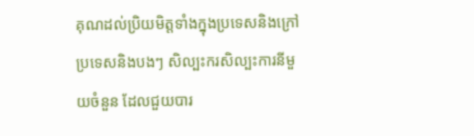គុណដល់ប្រិយមិត្តទាំងក្នុងប្រទេសនិងក្រៅប្រទេសនិងបងៗ សិល្បះករសិល្បះការនីមួយចំនួន ដែលជួយបារ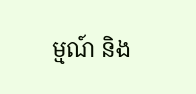ម្មណ៍ និង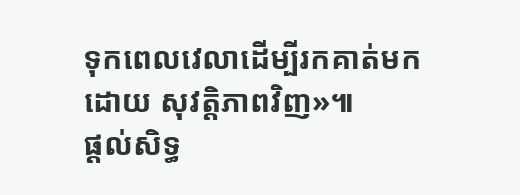ទុកពេលវេលាដើម្បីរកគាត់មកដោយ សុវត្តិភាពវិញ»៕
ផ្តល់សិទ្ធ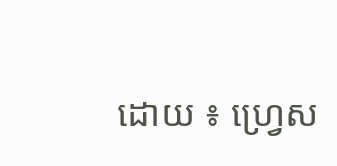ដោយ ៖ ហ្វ្រេស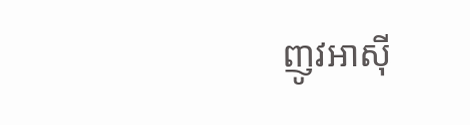ញូវអាស៊ី